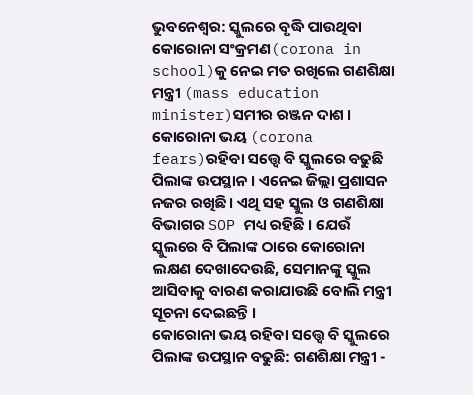ଭୁବନେଶ୍ବର: ସ୍କୁଲରେ ବୃଦ୍ଧି ପାଉଥିବା କୋରୋନା ସଂକ୍ରମଣ(corona in school)କୁ ନେଇ ମତ ରଖିଲେ ଗଣଶିକ୍ଷା ମନ୍ତ୍ରୀ (mass education minister)ସମୀର ରଞ୍ଜନ ଦାଶ । କୋରୋନା ଭୟ (corona fears)ରହିବା ସତ୍ତ୍ବେ ବି ସ୍କୁଲରେ ବଢୁଛି ପିଲାଙ୍କ ଉପସ୍ଥାନ । ଏନେଇ ଜିଲ୍ଲା ପ୍ରଶାସନ ନଜର ରଖିଛି । ଏଥି ସହ ସ୍କୁଲ ଓ ଗଣଶିକ୍ଷା ବିଭାଗର SOP ମଧ୍ୟ ରହିଛି । ଯେଉଁ ସ୍କୁଲରେ ବି ପିଲାଙ୍କ ଠାରେ କୋରୋନା ଲକ୍ଷଣ ଦେଖାଦେଉଛି, ସେମାନଙ୍କୁ ସ୍କୁଲ ଆସିବାକୁ ବାରଣ କରାଯାଉଛି ବୋଲି ମନ୍ତ୍ରୀ ସୂଚନା ଦେଇଛନ୍ତି ।
କୋରୋନା ଭୟ ରହିବା ସତ୍ତ୍ବେ ବି ସ୍କୁଲରେ ପିଲାଙ୍କ ଉପସ୍ଥାନ ବଢୁଛି: ଗଣଶିକ୍ଷା ମନ୍ତ୍ରୀ -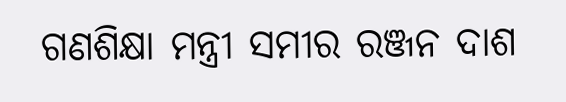ଗଣଶିକ୍ଷା ମନ୍ତ୍ରୀ ସମୀର ରଞ୍ଜନ ଦାଶ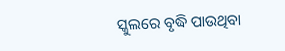ସ୍କୁଲରେ ବୃଦ୍ଧି ପାଉଥିବା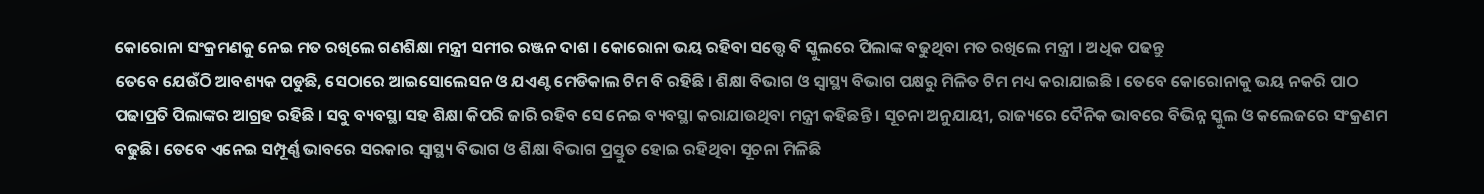କୋରୋନା ସଂକ୍ରମଣକୁ ନେଇ ମତ ରଖିଲେ ଗଣଶିକ୍ଷା ମନ୍ତ୍ରୀ ସମୀର ରଞ୍ଜନ ଦାଶ । କୋରୋନା ଭୟ ରହିବା ସତ୍ତ୍ବେ ବି ସ୍କୁଲରେ ପିଲାଙ୍କ ବଢୁଥିବା ମତ ରଖିଲେ ମନ୍ତ୍ରୀ । ଅଧିକ ପଢନ୍ତୁ
ତେବେ ଯେଉଁଠି ଆବଶ୍ୟକ ପଡୁଛି, ସେଠାରେ ଆଇସୋଲେସନ ଓ ଯଏଣ୍ଟ ମେଡିକାଲ ଟିମ ବି ରହିଛି । ଶିକ୍ଷା ବିଭାଗ ଓ ସ୍ବାସ୍ଥ୍ୟ ବିଭାଗ ପକ୍ଷରୁ ମିଳିତ ଟିମ ମଧ୍ୟ କରାଯାଇଛି । ତେବେ କୋରୋନାକୁ ଭୟ ନକରି ପାଠ ପଢାପ୍ରତି ପିଲାଙ୍କର ଆଗ୍ରହ ରହିଛି । ସବୁ ବ୍ୟବସ୍ଥା ସହ ଶିକ୍ଷା କିପରି ଜାରି ରହିବ ସେ ନେଇ ବ୍ୟବସ୍ଥା କରାଯାଉଥିବା ମନ୍ତ୍ରୀ କହିଛନ୍ତି । ସୂଚନା ଅନୁଯାୟୀ, ରାଜ୍ୟରେ ଦୈନିକ ଭାବରେ ବିଭିନ୍ନ ସ୍କୁଲ ଓ କଲେଜରେ ସଂକ୍ରଣମ ବଢୁଛି। ତେବେ ଏନେଇ ସମ୍ପୂର୍ଣ୍ଣ ଭାବରେ ସରକାର ସ୍ବାସ୍ଥ୍ୟ ବିଭାଗ ଓ ଶିକ୍ଷା ବିଭାଗ ପ୍ରସ୍ତୁତ ହୋଇ ରହିଥିବା ସୂଚନା ମିଳିଛି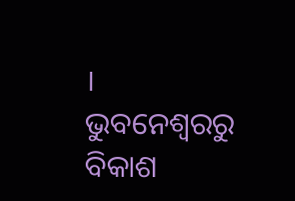।
ଭୁବନେଶ୍ବରରୁ ବିକାଶ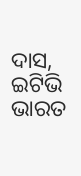ଦାସ, ଇଟିଭି ଭାରତ